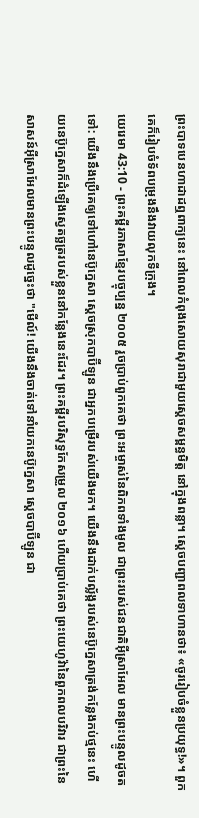ព្រះបាទបេនហាដាដឮពាក្យនេះ នៅពេលកំពុងសោយសុរាជាមួយស្ដេចសម្ពន្ធមិត្ត នៅក្នុងពន្លា។ ស្ដេចបញ្ជាពលទាហានថា៖ «ចូររៀបចំខ្លួនប្រយុទ្ធ!»។ ពួកគេក៏រៀបចំទ័ពបម្រុងនឹងវាយលុកទីក្រុង។
យេរេមា 43:10 - ព្រះគម្ពីរភាសាខ្មែរបច្ចុប្បន្ន ២០០៥ រួចប្រាប់ពួកគេថា ព្រះអម្ចាស់នៃពិភពទាំងមូល ជាព្រះរបស់ជនជាតិអ៊ីស្រាអែល មានព្រះបន្ទូលដូចតទៅ: យើងនឹងប្រើគេឲ្យទៅហៅនេប៊ូក្នេសា ស្ដេចស្រុកបាប៊ីឡូន ជាអ្នកបម្រើរបស់យើងមក។ យើងនឹងដាក់បល្ល័ង្ករបស់នេប៊ូក្នេសាត្រង់កន្លែងកប់ថ្មនេះ ហើយនេប៊ូក្នេសាក៏ដំឡើងស្វេតច្ឆត្ររបស់ខ្លួននៅកន្លែងនេះដែរ។ ព្រះគម្ពីរបរិសុទ្ធកែសម្រួល ២០១៦ ហើយប្រាប់គេថា ព្រះយេហូវ៉ានៃពួកពលបរិវារ ជាព្រះនៃសាសន៍អ៊ីស្រាអែលមានព្រះបន្ទូលដូច្នេះថា "មើល៍! យើងនឹងចាត់ទៅនាំយកនេប៊ូក្នេសា ស្តេចបាប៊ីឡូន ជា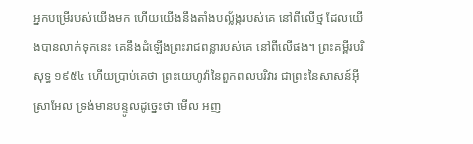អ្នកបម្រើរបស់យើងមក ហើយយើងនឹងតាំងបល្ល័ង្ករបស់គេ នៅពីលើថ្ម ដែលយើងបានលាក់ទុកនេះ គេនឹងដំឡើងព្រះរាជពន្លារបស់គេ នៅពីលើផង។ ព្រះគម្ពីរបរិសុទ្ធ ១៩៥៤ ហើយប្រាប់គេថា ព្រះយេហូវ៉ានៃពួកពលបរិវារ ជាព្រះនៃសាសន៍អ៊ីស្រាអែល ទ្រង់មានបន្ទូលដូច្នេះថា មើល អញ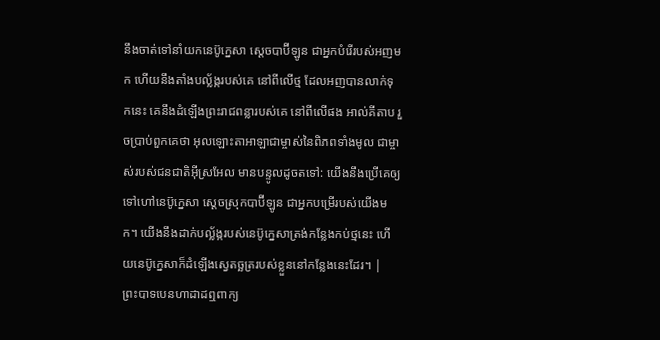នឹងចាត់ទៅនាំយកនេប៊ូក្នេសា ស្តេចបាប៊ីឡូន ជាអ្នកបំរើរបស់អញមក ហើយនឹងតាំងបល្ល័ង្ករបស់គេ នៅពីលើថ្ម ដែលអញបានលាក់ទុកនេះ គេនឹងដំឡើងព្រះរាជពន្លារបស់គេ នៅពីលើផង អាល់គីតាប រួចប្រាប់ពួកគេថា អុលឡោះតាអាឡាជាម្ចាស់នៃពិភពទាំងមូល ជាម្ចាស់របស់ជនជាតិអ៊ីស្រអែល មានបន្ទូលដូចតទៅ: យើងនឹងប្រើគេឲ្យទៅហៅនេប៊ូក្នេសា ស្ដេចស្រុកបាប៊ីឡូន ជាអ្នកបម្រើរបស់យើងមក។ យើងនឹងដាក់បល្ល័ង្ករបស់នេប៊ូក្នេសាត្រង់កន្លែងកប់ថ្មនេះ ហើយនេប៊ូក្នេសាក៏ដំឡើងស្វេតច្ឆត្ររបស់ខ្លួននៅកន្លែងនេះដែរ។ |
ព្រះបាទបេនហាដាដឮពាក្យ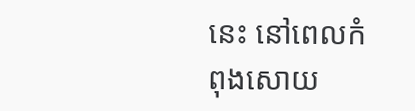នេះ នៅពេលកំពុងសោយ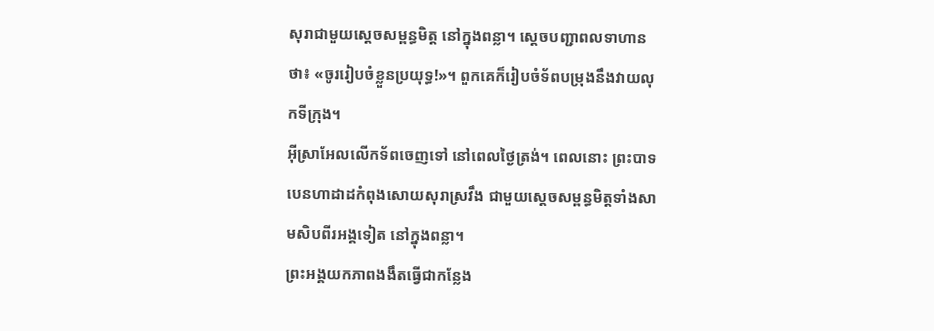សុរាជាមួយស្ដេចសម្ពន្ធមិត្ត នៅក្នុងពន្លា។ ស្ដេចបញ្ជាពលទាហានថា៖ «ចូររៀបចំខ្លួនប្រយុទ្ធ!»។ ពួកគេក៏រៀបចំទ័ពបម្រុងនឹងវាយលុកទីក្រុង។
អ៊ីស្រាអែលលើកទ័ពចេញទៅ នៅពេលថ្ងៃត្រង់។ ពេលនោះ ព្រះបាទបេនហាដាដកំពុងសោយសុរាស្រវឹង ជាមួយស្ដេចសម្ពន្ធមិត្តទាំងសាមសិបពីរអង្គទៀត នៅក្នុងពន្លា។
ព្រះអង្គយកភាពងងឹតធ្វើជាកន្លែង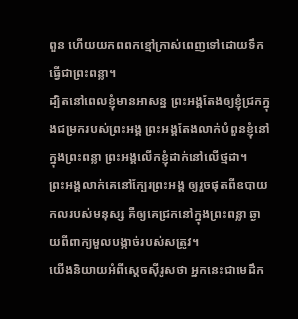ពួន ហើយយកពពកខ្មៅក្រាស់ពេញទៅដោយទឹក ធ្វើជាព្រះពន្លា។
ដ្បិតនៅពេលខ្ញុំមានអាសន្ន ព្រះអង្គតែងឲ្យខ្ញុំជ្រកក្នុងជម្រករបស់ព្រះអង្គ ព្រះអង្គតែងលាក់បំពួនខ្ញុំនៅក្នុងព្រះពន្លា ព្រះអង្គលើកខ្ញុំដាក់នៅលើថ្មដា។
ព្រះអង្គលាក់គេនៅក្បែរព្រះអង្គ ឲ្យរួចផុតពីឧបាយកលរបស់មនុស្ស គឺឲ្យគេជ្រកនៅក្នុងព្រះពន្លា ឆ្ងាយពីពាក្យមួលបង្កាច់របស់សត្រូវ។
យើងនិយាយអំពីស្ដេចស៊ីរូសថា អ្នកនេះជាមេដឹក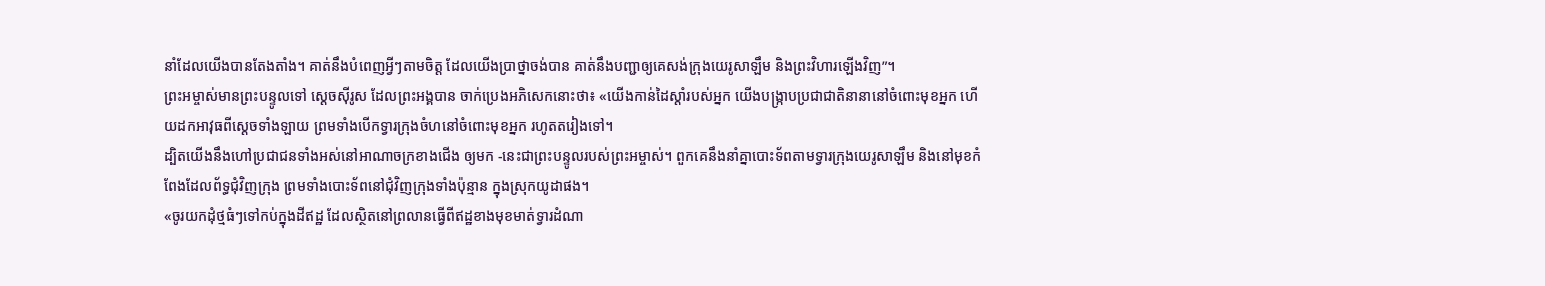នាំដែលយើងបានតែងតាំង។ គាត់នឹងបំពេញអ្វីៗតាមចិត្ត ដែលយើងប្រាថ្នាចង់បាន គាត់នឹងបញ្ជាឲ្យគេសង់ក្រុងយេរូសាឡឹម និងព្រះវិហារឡើងវិញ”។
ព្រះអម្ចាស់មានព្រះបន្ទូលទៅ ស្ដេចស៊ីរូស ដែលព្រះអង្គបាន ចាក់ប្រេងអភិសេកនោះថា៖ «យើងកាន់ដៃស្ដាំរបស់អ្នក យើងបង្ក្រាបប្រជាជាតិនានានៅចំពោះមុខអ្នក ហើយដកអាវុធពីស្ដេចទាំងឡាយ ព្រមទាំងបើកទ្វារក្រុងចំហនៅចំពោះមុខអ្នក រហូតតរៀងទៅ។
ដ្បិតយើងនឹងហៅប្រជាជនទាំងអស់នៅអាណាចក្រខាងជើង ឲ្យមក -នេះជាព្រះបន្ទូលរបស់ព្រះអម្ចាស់។ ពួកគេនឹងនាំគ្នាបោះទ័ពតាមទ្វារក្រុងយេរូសាឡឹម និងនៅមុខកំពែងដែលព័ទ្ធជុំវិញក្រុង ព្រមទាំងបោះទ័ពនៅជុំវិញក្រុងទាំងប៉ុន្មាន ក្នុងស្រុកយូដាផង។
«ចូរយកដុំថ្មធំៗទៅកប់ក្នុងដីឥដ្ឋ ដែលស្ថិតនៅព្រលានធ្វើពីឥដ្ឋខាងមុខមាត់ទ្វារដំណា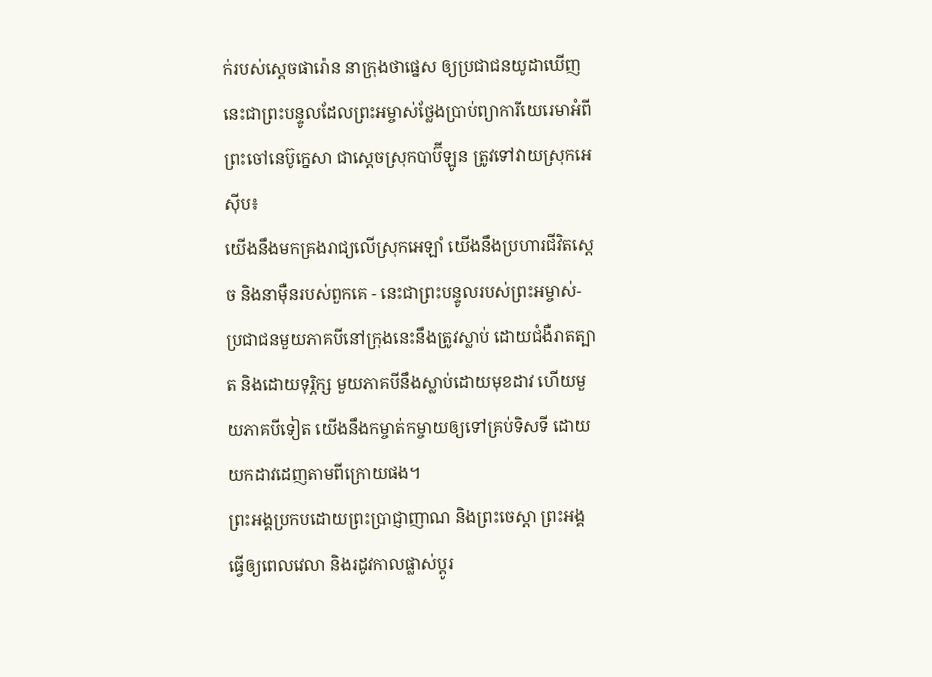ក់របស់ស្ដេចផារ៉ោន នាក្រុងថាផ្នេស ឲ្យប្រជាជនយូដាឃើញ
នេះជាព្រះបន្ទូលដែលព្រះអម្ចាស់ថ្លែងប្រាប់ព្យាការីយេរេមាអំពីព្រះចៅនេប៊ូក្នេសា ជាស្ដេចស្រុកបាប៊ីឡូន ត្រូវទៅវាយស្រុកអេស៊ីប៖
យើងនឹងមកគ្រងរាជ្យលើស្រុកអេឡាំ យើងនឹងប្រហារជីវិតស្ដេច និងនាម៉ឺនរបស់ពួកគេ - នេះជាព្រះបន្ទូលរបស់ព្រះអម្ចាស់-
ប្រជាជនមួយភាគបីនៅក្រុងនេះនឹងត្រូវស្លាប់ ដោយជំងឺរាតត្បាត និងដោយទុរ្ភិក្ស មួយភាគបីនឹងស្លាប់ដោយមុខដាវ ហើយមួយភាគបីទៀត យើងនឹងកម្ចាត់កម្ចាយឲ្យទៅគ្រប់ទិសទី ដោយយកដាវដេញតាមពីក្រោយផង។
ព្រះអង្គប្រកបដោយព្រះប្រាជ្ញាញាណ និងព្រះចេស្ដា ព្រះអង្គធ្វើឲ្យពេលវេលា និងរដូវកាលផ្លាស់ប្ដូរ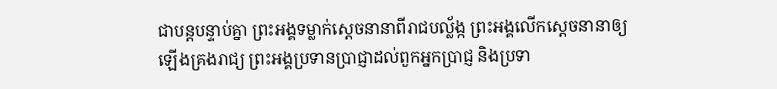ជាបន្តបន្ទាប់គ្នា ព្រះអង្គទម្លាក់ស្ដេចនានាពីរាជបល្ល័ង្ក ព្រះអង្គលើកស្ដេចនានាឲ្យឡើងគ្រងរាជ្យ ព្រះអង្គប្រទានប្រាជ្ញាដល់ពួកអ្នកប្រាជ្ញ និងប្រទា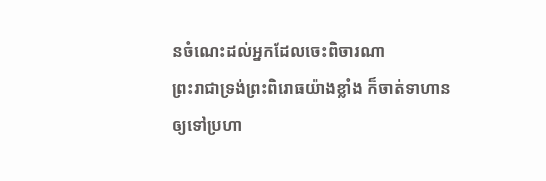នចំណេះដល់អ្នកដែលចេះពិចារណា
ព្រះរាជាទ្រង់ព្រះពិរោធយ៉ាងខ្លាំង ក៏ចាត់ទាហានឲ្យទៅប្រហា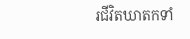រជីវិតឃាតកទាំ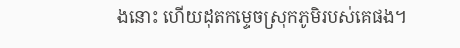ងនោះ ហើយដុតកម្ទេចស្រុកភូមិរបស់គេផង។